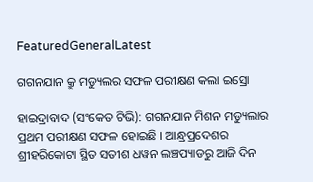FeaturedGeneralLatest

ଗଗନଯାନ କ୍ରୁ ମଡ୍ୟୁଲର ସଫଳ ପରୀକ୍ଷଣ କଲା ଇସ୍ରୋ

ହାଇଦ୍ରାବାଦ (ସଂକେତ ଟିଭି): ଗଗନଯାନ ମିଶନ ମଡ୍ୟୁଲାର ପ୍ରଥମ ପରୀକ୍ଷଣ ସଫଳ ହୋଇଛି । ଆନ୍ଧ୍ରପ୍ରଦେଶର ଶ୍ରୀହରିକୋଟା ସ୍ଥିତ ସତୀଶ ଧୱନ ଲଞ୍ଚପ୍ୟାଡରୁ ଆଜି ଦିନ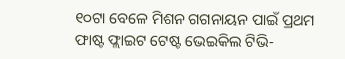୧୦ଟା ବେଳେ ମିଶନ ଗଗନାୟନ ପାଇଁ ପ୍ରଥମ ଫାଷ୍ଟ ଫ୍ଲାଇଟ ଟେଷ୍ଟ ଭେଇକିଲ ଟିଭି-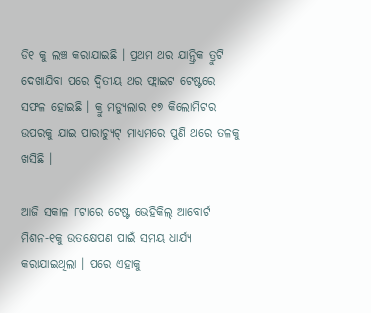ଡି୧ କୁ ଲଞ୍ଚ କରାଯାଇଛି । ପ୍ରଥମ ଥର ଯାନ୍ତ୍ରିକ ତ୍ରୁଟି ଦେଖାଯିବା ପରେ ଦ୍ବିତୀୟ ଥର ଫ୍ଲାଇଟ ଟେଷ୍ଟରେ ସଫଳ ହୋଇଛି । କ୍ରୁ ମଡ୍ୟୁଲାର ୧୭ କିଲୋମିଟର ଉପରକୁ ଯାଇ ପାରାଚ୍ୟୁଟ୍ ମାଧ୍ୟମରେ ପୁଣି ଥରେ ତଳକୁ ଖସିଛି ।

ଆଜି ସକାଳ ୮ଟାରେ ଟେଷ୍ଟ ଭେହିକିଲ୍ ଆବୋର୍ଟ ମିଶନ-୧କୁ ଉତକ୍ଷେପଣ ପାଇଁ ସମୟ ଧାର୍ଯ୍ୟ କରାଯାଇଥିଲା । ପରେ ଏହାକୁ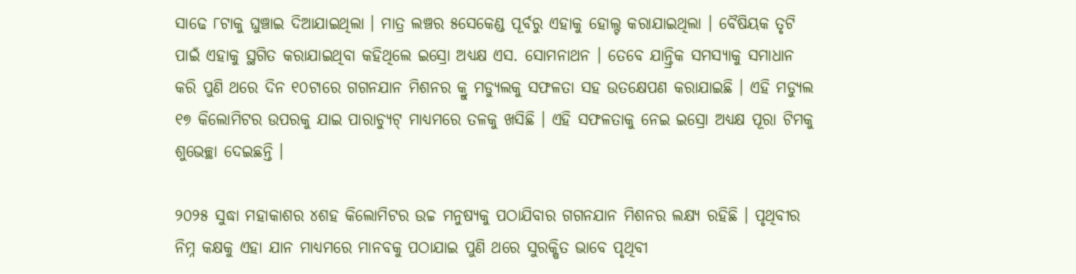ସାଢେ ୮ଟାକୁ ଘୁଞ୍ଚାଇ ଦିଆଯାଇଥିଲା । ମାତ୍ର ଲଞ୍ଚର ୫ସେକେଣ୍ଡ ପୂର୍ବରୁ ଏହାକୁ ହୋଲ୍ଟ କରାଯାଇଥିଲା । ବୈଷିୟକ ତୃଟି ପାଇଁ ଏହାକୁ ସ୍ଥଗିତ କରାଯାଇଥିବା କହିଥିଲେ ଇସ୍ରୋ ଅଧ୍ୟକ୍ଷ ଏସ. ସୋମନାଥନ । ତେବେ ଯାନ୍ତ୍ରିକ ସମସ୍ୟାକୁ ସମାଧାନ କରି ପୁଣି ଥରେ ଦିନ ୧୦ଟାରେ ଗଗନଯାନ ମିଶନର କ୍ରୁ ମଡ୍ୟୁଲକୁ ସଫଳତା ସହ ଉତକ୍ଷେପଣ କରାଯାଇଛି । ଏହି ମଡ୍ୟୁଲ ୧୭ କିଲୋମିଟର ଉପରକୁ ଯାଇ ପାରାଚ୍ୟୁଟ୍ ମାଧ୍ୟମରେ ତଳକୁ ଖସିଛି । ଏହି ସଫଳତାକୁ ନେଇ ଇସ୍ରୋ ଅଧ୍ୟକ୍ଷ ପୂରା ଟିମକୁ ଶୁଭେଚ୍ଛା ଦେଇଛନ୍ତି ।

୨୦୨୫ ସୁଦ୍ଧା ମହାକାଶର ୪ଶହ କିଲୋମିଟର ଉଚ୍ଚ ମନୁଷ୍ୟକୁ ପଠାଯିବାର ଗଗନଯାନ ମିଶନର ଲକ୍ଷ୍ଯ ରହିଛି । ପୃଥିବୀର ନିମ୍ନ କକ୍ଷକୁ ଏହା ଯାନ ମାଧ୍ୟମରେ ମାନବକୁ ପଠାଯାଇ ପୁଣି ଥରେ ସୁରକ୍ଷିତ ଭାବେ ପୃଥିବୀ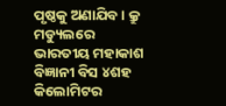ପୃଷ୍ଠକୁ ଅଣାଯିବ । କ୍ରୁ ମଡ୍ୟୁଲରେ ଭାରତୀୟ ମହାକାଶ ବିଜ୍ଞାନୀ ବିସ ୪ଶହ କିଲୋମିଟର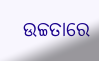ଉଚ୍ଚତାରେ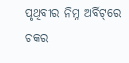ପୃଥିବୀର ନିମ୍ନ ଅର୍ବିଟ୍‌ରେ ଚକର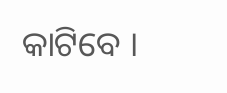କାଟିବେ ।